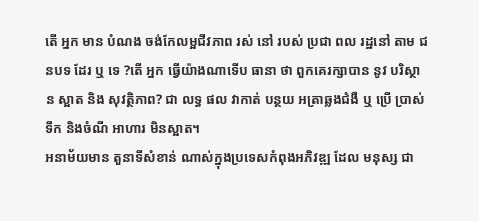តើ អ្នក មាន បំណង ចង់កែលម្អជីវភាព រស់ នៅ របស់ ប្រជា ពល រដ្ឋនៅ តាម ជនបទ ដែរ ឬ ទេ ?តើ អ្នក ធ្វើយ៉ាងណាទើប ធានា ថា ពួកគេរក្សាបាន នូវ បរិស្ថាន ស្អាត និង សុវត្ថិភាព? ជា លទ្ធ ផល វាកាត់ បន្ថយ អត្រាឆ្លងជំងឺ ឬ ប្រើ ប្រាស់ ទឹក និងចំណី អាហារ មិនស្អាត។
អនាម័យមាន តួនាទីសំខាន់ ណាស់ក្នុងប្រទេសកំពុងអភិវឌ្ឍ ដែល មនុស្ស ជា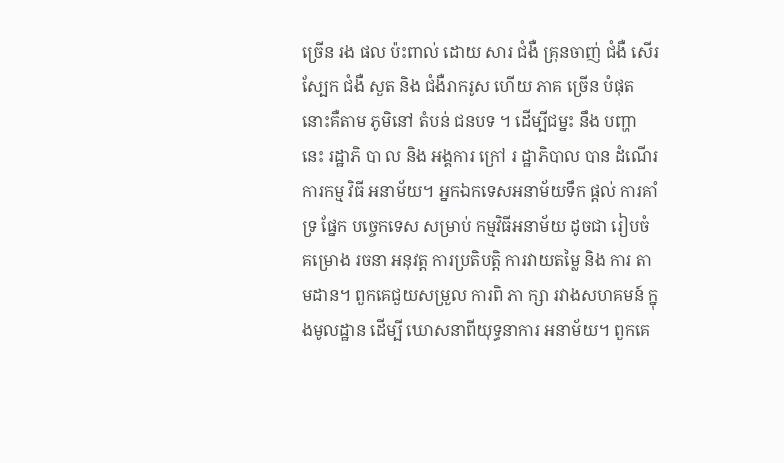ច្រើន រង ផល ប៉ះពាល់ ដោយ សារ ជំងឺ គ្រុនចាញ់ ជំងឺ សើរ ស្បែក ជំងឺ សួត និង ជំងឺរាករូស ហើយ ភាគ ច្រើន បំផុតនោះគឺតាម ភូមិនៅ តំបន់ ជនបទ ។ ដើម្បីជម្នះ នឹង បញ្ហា នេះ រដ្ឋាភិ បា ល និង អង្គការ ក្រៅ រ ដ្ឋាភិបាល បាន ដំណើរ ការកម្ម វិធី អនាម័យ។ អ្នកឯកទេសអនាម័យទឹក ផ្តល់ ការគាំទ្រ ផ្នែក បច្ចេកទេស សម្រាប់ កម្មវិធីអនាម័យ ដូចជា រៀបចំ គម្រោង រចនា អនុវត្ត ការប្រតិបត្តិ ការវាយតម្លៃ និង ការ តាមដាន។ ពួកគេជួយសម្រួល ការពិ ភា ក្សា រវាងសហគមន៍ ក្នុងមូលដ្ឋាន ដើម្បី ឃោសនាពីយុទ្ធនាការ អនាម័យ។ ពួកគេ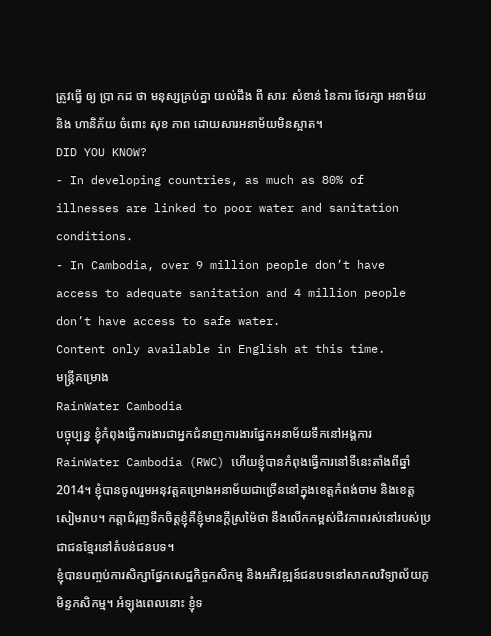ត្រូវធ្វើ ឲ្យ ប្រា កដ ថា មនុស្សគ្រប់គ្នា យល់ដឹង ពី សារៈ សំខាន់ នៃការ ថែរក្សា អនាម័យនិង ហានិភ័យ ចំពោះ សុខ ភាព ដោយសារអនាម័យមិនស្អាត។
DID YOU KNOW?
- In developing countries, as much as 80% of illnesses are linked to poor water and sanitation conditions.
- In Cambodia, over 9 million people don’t have access to adequate sanitation and 4 million people don’t have access to safe water.
Content only available in English at this time.
មន្ត្រីគម្រោង
RainWater Cambodia
បច្ចុប្បន្ន ខ្ញុំកំពុងធ្វើការងារជាអ្នកជំនាញការងារផ្នែកអនាម័យទឹកនៅអង្គការ RainWater Cambodia (RWC) ហើយខ្ញុំបានកំពុងធ្វើការនៅទីនេះតាំងពីឆ្នាំ2014។ ខ្ញុំបានចូលរួមអនុវត្តគម្រោងអនាម័យជាច្រើននៅក្នុងខេត្តកំពង់ចាម និងខេត្តសៀមរាប។ កត្តាជំរុញទឹកចិត្តខ្ញុំគឺខ្ញុំមានក្តីស្រម៉ៃថា នឹងលើកកម្ពស់ជីវភាពរស់នៅរបស់ប្រជាជនខ្មែរនៅតំបន់ជនបទ។
ខ្ញុំបានបញ្ចប់ការសិក្សាផ្នែកសេដ្ឋកិច្ចកសិកម្ម និងអភិវឌ្ឍន៍ជនបទនៅសាកលវិទ្យាល័យភូមិន្ទកសិកម្ម។ អំឡុងពេលនោះ ខ្ញុំទ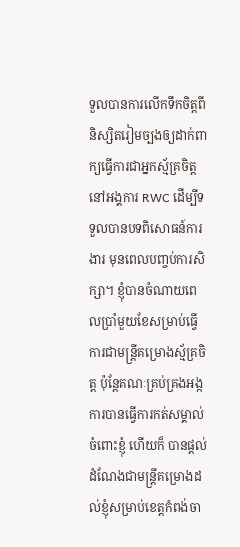ទួលបានការលើកទឹកចិត្តពីនិស្សិតរៀមច្បងឲ្យដាក់ពាក្យធ្វើការជាអ្នកស្ម័គ្រចិត្តនៅអង្គការ RWC ដើម្បីទទួលបានបទពិសោធន៍ការងារ មុនពេលបញ្ចប់ការសិក្សា។ ខ្ញុំបានចំណាយពេលប្រាំមួយខែសម្រាប់ធ្វើការជាមន្ត្រីគម្រោងស្ម័គ្រចិត្ត ប៉ុន្តែគណៈគ្រប់គ្រងអង្កការបានធ្វើការកត់សម្គាល់ចំពោះខ្ញុំ ហើយក៏ បានផ្តល់ដំណែងជាមន្ត្រីគម្រោងដល់ខ្ញុំសម្រាប់ខេត្តកំពង់ចា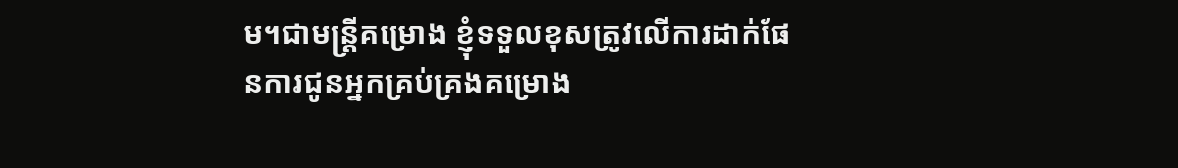ម។ជាមន្ត្រីគម្រោង ខ្ញុំទទួលខុសត្រូវលើការដាក់ផែនការជូនអ្នកគ្រប់គ្រងគម្រោង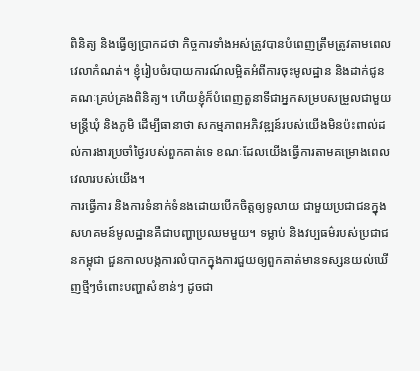ពិនិត្យ និងធ្វើឲ្យប្រាកដថា កិច្ចការទាំងអស់ត្រូវបានបំពេញត្រឹមត្រូវតាមពេលវេលាកំណត់។ ខ្ញុំរៀបចំរបាយការណ៍លម្អិតអំពីការចុះមូលដ្ឋាន និងដាក់ជូនគណៈគ្រប់គ្រងពិនិត្យ។ ហើយខ្ញុំក៏បំពេញតួនាទីជាអ្នកសម្របសម្រួលជាមួយមន្ត្រីឃុំ និងភូមិ ដើម្បីធានាថា សកម្មភាពអភិវឌ្ឍន៍របស់យើងមិនប៉ះពាល់ដល់ការងារប្រចាំថ្ងៃរបស់ពួកគាត់ទេ ខណៈដែលយើងធ្វើការតាមគម្រោងពេលវេលារបស់យើង។
ការធ្វើការ និងការទំនាក់ទំនងដោយបើកចិត្តឲ្យទូលាយ ជាមួយប្រជាជនក្នុងសហគមន៍មូលដ្ឋានគឺជាបញ្ហាប្រឈមមួយ។ ទម្លាប់ និងវប្បធម៌របស់ប្រជាជនកម្ពុជា ជួនកាលបង្កការលំបាកក្នុងការជួយឲ្យពួកគាត់មានទស្សនយល់ឃើញថ្មីៗចំពោះបញ្ហាសំខាន់ៗ ដូចជា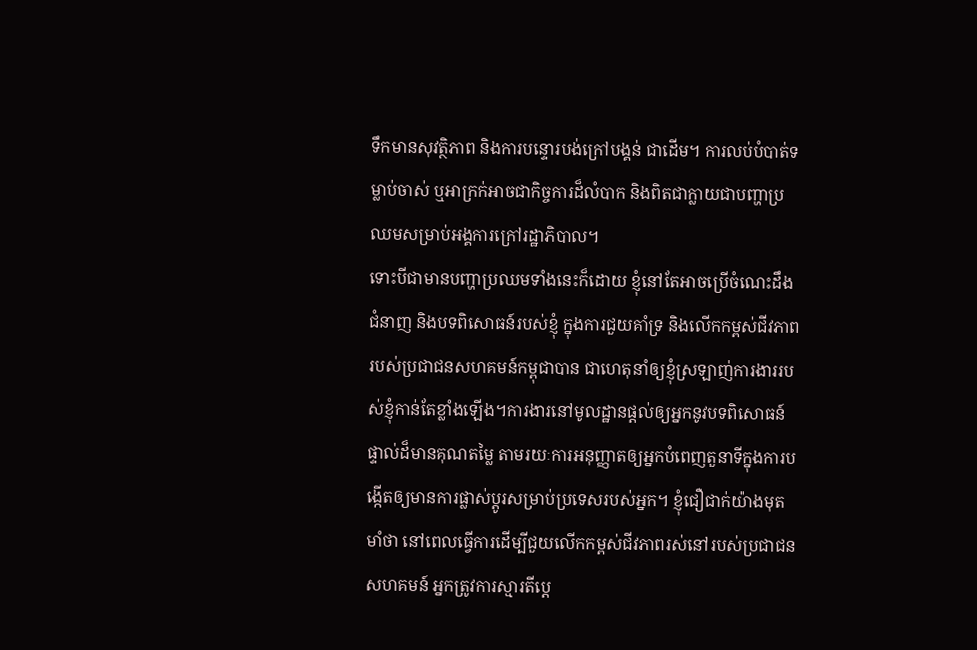ទឹកមានសុវត្ថិភាព និងការបន្ទោរបង់ក្រៅបង្គន់ ជាដើម។ ការលប់បំបាត់ទម្លាប់ចាស់ ឬអាក្រក់អាចជាកិច្ចការដ៏លំបាក និងពិតជាក្លាយជាបញ្ហាប្រឈមសម្រាប់អង្គការក្រៅរដ្ឋាភិបាល។
ទោះបីជាមានបញ្ហាប្រឈមទាំងនេះក៏ដោយ ខ្ញុំនៅតែអាចប្រើចំណេះដឹង ជំនាញ និងបទពិសោធន៍របស់ខ្ញុំ ក្នុងការជួយគាំទ្រ និងលើកកម្ពស់ជីវភាពរបស់ប្រជាជនសហគមន៍កម្ពុជាបាន ជាហេតុនាំឲ្យខ្ញុំស្រឡាញ់ការងាររបស់ខ្ញុំកាន់តែខ្លាំងឡើង។ការងារនៅមូលដ្ឋានផ្តល់ឲ្យអ្នកនូវបទពិសោធន៍ផ្ទាល់ដ៏មានគុណតម្លៃ តាមរយៈការអនុញ្ញាតឲ្យអ្នកបំពេញតួនាទីក្នុងការបង្កើតឲ្យមានការផ្លាស់ប្តូរសម្រាប់ប្រទេសរបស់អ្នក។ ខ្ញុំជឿជាក់យ៉ាងមុតមាំថា នៅពេលធ្វើការដើម្បីជួយលើកកម្ពស់ជីវភាពរស់នៅរបស់ប្រជាជនសហគមន៍ អ្នកត្រូវការស្មារតីប្តេ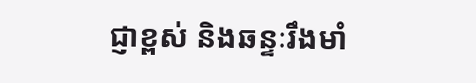ជ្ញាខ្ពស់ និងឆន្ទៈរឹងមាំ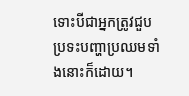ទោះបីជាអ្នកត្រូវជួបប្រទះបញ្ហាប្រឈមទាំងនោះក៏ដោយ។